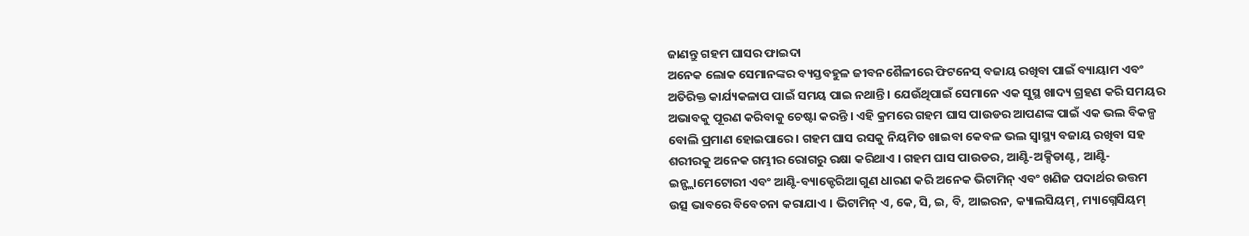ଜାଣନ୍ତୁ ଗହମ ଘାସର ଫାଇଦା
ଅନେକ ଲୋକ ସେମାନଙ୍କର ବ୍ୟସ୍ତବହୁଳ ଜୀବନଶୈଳୀରେ ଫିଟନେସ୍ ବଜାୟ ରଖିବା ପାଇଁ ବ୍ୟାୟାମ ଏବଂ ଅତିରିକ୍ତ କାର୍ଯ୍ୟକଳାପ ପାଇଁ ସମୟ ପାଇ ନଥାନ୍ତି । ଯେଉଁଥିପାଇଁ ସେମାନେ ଏକ ସୁସ୍ଥ ଖାଦ୍ୟ ଗ୍ରହଣ କରି ସମୟର ଅଭାବକୁ ପୂରଣ କରିବାକୁ ଚେଷ୍ଟା କରନ୍ତି । ଏହି କ୍ରମରେ ଗହମ ଘାସ ପାଉଡର ଆପଣଙ୍କ ପାଇଁ ଏକ ଭଲ ବିକଳ୍ପ ବୋଲି ପ୍ରମାଣ ହୋଇପାରେ । ଗହମ ଘାସ ରସକୁ ନିୟମିତ ଖାଇବା କେବଳ ଭଲ ସ୍ୱାସ୍ଥ୍ୟ ବଜାୟ ରଖିବା ସହ ଶରୀରକୁ ଅନେକ ଗମ୍ଭୀର ରୋଗରୁ ରକ୍ଷା କରିଥାଏ । ଗହମ ଘାସ ପାଉଡର, ଆଣ୍ଟି-ଅକ୍ସିଡାଣ୍ଟ, ଆଣ୍ଟି-ଇନ୍ଫ୍ଲାମେଟୋରୀ ଏବଂ ଆଣ୍ଟି-ବ୍ୟାକ୍ଟେରିଆ ଗୁଣ ଧାରଣ କରି ଅନେକ ଭିଟାମିନ୍ ଏବଂ ଖଣିଜ ପଦାର୍ଥର ଉତ୍ତମ ଉତ୍ସ ଭାବରେ ବିବେଚନା କରାଯାଏ । ଭିଟାମିନ୍ ଏ, କେ, ସି, ଇ, ବି, ଆଇରନ, କ୍ୟାଲସିୟମ୍, ମ୍ୟାଗ୍ନେସିୟମ୍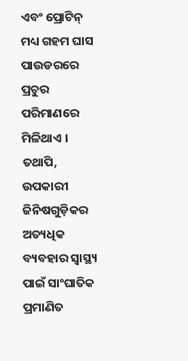ଏବଂ ପ୍ରୋଟିନ୍ ମଧ୍ୟ ଗହମ ଘାସ ପାଉଡରରେ ପ୍ରଚୁର ପରିମାଣରେ ମିଳିଥାଏ । ତଥାପି, ଉପକାରୀ ଜିନିଷଗୁଡ଼ିକର ଅତ୍ୟଧିକ ବ୍ୟବହାର ସ୍ୱାସ୍ଥ୍ୟ ପାଇଁ ସାଂଘାତିକ ପ୍ରମାଣିତ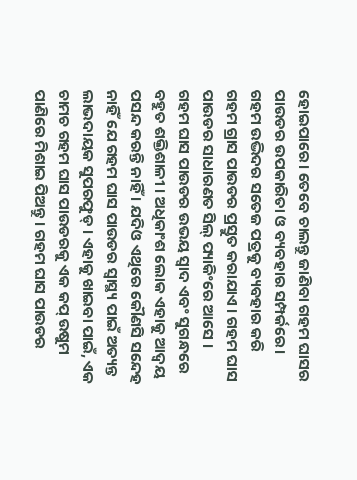ହୋଇପାରେ। ତେବେ ଚାଲନ୍ତୁ ଜାଣିବା ଗହମ ଘାସର ପାଉଡର ଉପକାରିତା ଓ ବ୍ୟବହାର ସମ୍ପର୍କରେ।
ଗହମ ଉଦ୍ଭିଦର ସତେଜ ପତ୍ରକୁ ବ୍ୟବହାର କରି ଗହମ ଗ୍ରାସ ପାଉଡର ପ୍ରସ୍ତୁତ କରାଯାଏ । ଗହମ ଘାସ ପାଉଡର ସାଧାରଣତ ସିଲ୍ ପ୍ୟାକିଂରେ ଆସେ । ଗହମ ଘାସ ପାଉଡର ଉଭୟ ସ୍ୱାଦ ଏବଂ ସୁଗନ୍ଧରେ ବହୁତ ଶକ୍ତିଶାଳୀ । ଅଧିକାଂଶ ଲୋକ ଏହାକୁ ଆଦ୍ୱୟ ପସନ୍ଦ କରନ୍ତି ନାହିଁ । ଯଦିଓ ଏଥିରେ କୌଣସି ସନ୍ଦେହ ନାହିଁ ଯେ ଗହମ ଘାସ ପାଉଡର ସ୍ୱାସ୍ଥ୍ୟ ପାଇଁ ଅତ୍ୟନ୍ତ ଲାଭଦାୟକ ସୁପରଫୁଡ୍ । ଏହାକୁ ଖାଇବା ପାଇଁ, ଏକ ଚାମଚ ଗହମ ଘାସ ପାଉଡରକୁ ଏକ କପ୍ ଉଷୁମ ପାଣିରେ ମିଶାଇ ପିଅନ୍ତୁ । ଗହମ ଘାସ ପାଉଡର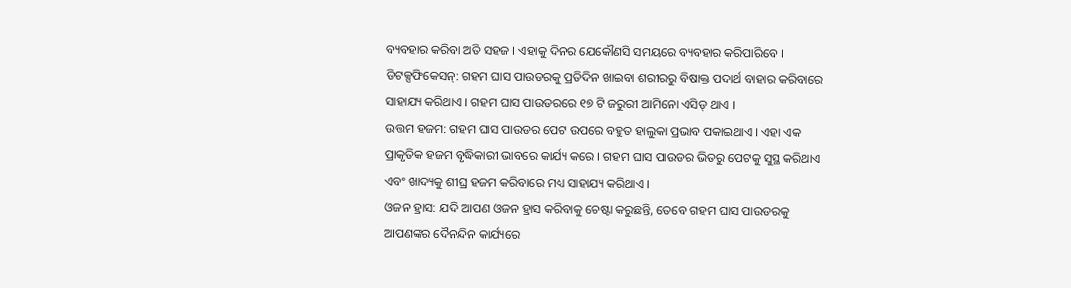ବ୍ୟବହାର କରିବା ଅତି ସହଜ । ଏହାକୁ ଦିନର ଯେକୌଣସି ସମୟରେ ବ୍ୟବହାର କରିପାରିବେ ।
ଡିଟକ୍ସଫିକେସନ୍: ଗହମ ଘାସ ପାଉଡରକୁ ପ୍ରତିଦିନ ଖାଇବା ଶରୀରରୁ ବିଷାକ୍ତ ପଦାର୍ଥ ବାହାର କରିବାରେ ସାହାଯ୍ୟ କରିଥାଏ । ଗହମ ଘାସ ପାଉଡରରେ ୧୭ ଟି ଜରୁରୀ ଆମିନୋ ଏସିଡ୍ ଥାଏ ।
ଉତ୍ତମ ହଜମ: ଗହମ ଘାସ ପାଉଡର ପେଟ ଉପରେ ବହୁତ ହାଲୁକା ପ୍ରଭାବ ପକାଇଥାଏ । ଏହା ଏକ ପ୍ରାକୃତିକ ହଜମ ବୃଦ୍ଧିକାରୀ ଭାବରେ କାର୍ଯ୍ୟ କରେ । ଗହମ ଘାସ ପାଉଡର ଭିତରୁ ପେଟକୁ ସୁସ୍ଥ କରିଥାଏ ଏବଂ ଖାଦ୍ୟକୁ ଶୀଘ୍ର ହଜମ କରିବାରେ ମଧ୍ୟ ସାହାଯ୍ୟ କରିଥାଏ ।
ଓଜନ ହ୍ରାସ: ଯଦି ଆପଣ ଓଜନ ହ୍ରାସ କରିବାକୁ ଚେଷ୍ଟା କରୁଛନ୍ତି, ତେବେ ଗହମ ଘାସ ପାଉଡରକୁ ଆପଣଙ୍କର ଦୈନନ୍ଦିନ କାର୍ଯ୍ୟରେ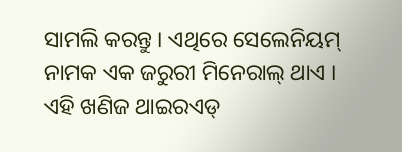ସାମଲି କରନ୍ତୁ । ଏଥିରେ ସେଲେନିୟମ୍ ନାମକ ଏକ ଜରୁରୀ ମିନେରାଲ୍ ଥାଏ । ଏହି ଖଣିଜ ଥାଇରଏଡ୍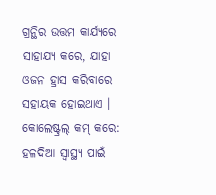ଗ୍ରନ୍ଥିର ଉତ୍ତମ କାର୍ଯ୍ୟରେ ସାହାଯ୍ୟ କରେ, ଯାହା ଓଜନ ହ୍ରାସ କରିବାରେ ସହାୟକ ହୋଇଥାଏ ।
କୋଲେଷ୍ଟ୍ରଲ୍ କମ୍ କରେ: ହଳଦିଆ ସ୍ୱାସ୍ଥ୍ୟ ପାଇଁ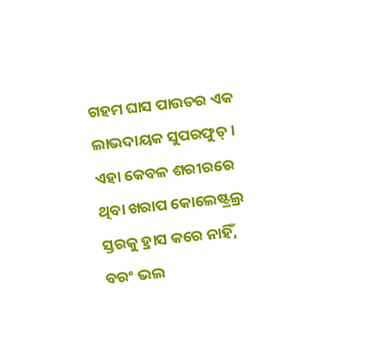ଗହମ ଘାସ ପାଉଡର ଏକ ଲାଭଦାୟକ ସୁପରଫୁଡ୍ । ଏହା କେବଳ ଶରୀରରେ ଥିବା ଖରାପ କୋଲେଷ୍ଟ୍ରଲ୍ର ସ୍ତରକୁ ହ୍ରାସ କରେ ନାହିଁ, ବରଂ ଭଲ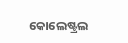କୋଲେଷ୍ଟ୍ରଲ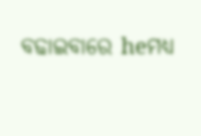ବଢାଇବାରେ heମଧ୍ୟ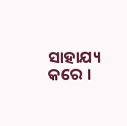ସାହାଯ୍ୟ କରେ ।